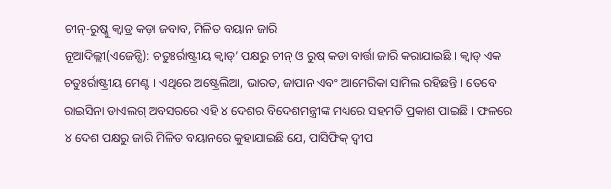ଚୀନ୍-ରୁଷ୍କୁ କ୍ୱାଡ୍ର କଡ଼ା ଜବାବ, ମିଳିତ ବୟାନ ଜାରି
ନୂଆଦିଲ୍ଲୀ(ଏଜେନ୍ସି): ଚତୁଃର୍ରାଷ୍ଟ୍ରୀୟ କ୍ୱାଡ୍’ ପକ୍ଷରୁ ଚୀନ୍ ଓ ରୁଷ୍ କଡା ବାର୍ତ୍ତା ଜାରି କରାଯାଇଛି । କ୍ୱାଡ୍ ଏକ ଚତୁଃର୍ରାଷ୍ଟ୍ରୀୟ ମେଣ୍ଟ । ଏଥିରେ ଅଷ୍ଟ୍ରେଲିଆ, ଭାରତ, ଜାପାନ ଏବଂ ଆମେରିକା ସାମିଲ ରହିଛନ୍ତି । ତେବେ ରାଇସିନା ଡାଏଲଗ୍ ଅବସରରେ ଏହି ୪ ଦେଶର ବିଦେଶମନ୍ତ୍ରୀଙ୍କ ମଧ୍ୟରେ ସହମତି ପ୍ରକାଶ ପାଇଛି । ଫଳରେ ୪ ଦେଶ ପକ୍ଷରୁ ଜାରି ମିଳିତ ବୟାନରେ କୁହାଯାଇଛି ଯେ, ପାସିଫିକ୍ ଦ୍ୱୀପ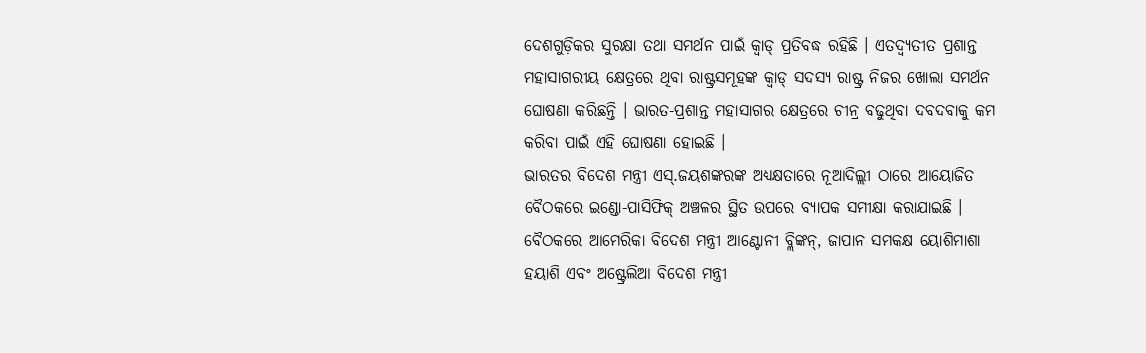ଦେଶଗୁଡ଼ିକର ସୁରକ୍ଷା ତଥା ସମର୍ଥନ ପାଇଁ କ୍ୱାଡ୍ ପ୍ରତିବଦ୍ଧ ରହିଛି । ଏତଦ୍ବ୍ୟତୀତ ପ୍ରଶାନ୍ତ ମହାସାଗରୀୟ କ୍ଷେତ୍ରରେ ଥିବା ରାଷ୍ଟ୍ରସମୂହଙ୍କ କ୍ୱାଡ୍ ସଦସ୍ୟ ରାଷ୍ଟ୍ର ନିଜର ଖୋଲା ସମର୍ଥନ ଘୋଷଣା କରିଛନ୍ତି । ଭାରତ-ପ୍ରଶାନ୍ତ ମହାସାଗର କ୍ଷେତ୍ରରେ ଚୀନ୍ର ବଢୁଥିବା ଦବଦବାକୁ କମ କରିବା ପାଇଁ ଏହି ଘୋଷଣା ହୋଇଛି ।
ଭାରତର ବିଦେଶ ମନ୍ତ୍ରୀ ଏସ୍.ଜୟଶଙ୍କରଙ୍କ ଅଧ୍ୟକ୍ଷତାରେ ନୂଆଦିଲ୍ଲୀ ଠାରେ ଆୟୋଜିତ ବୈଠକରେ ଇଣ୍ଡୋ-ପାସିଫିକ୍ ଅଞ୍ଚଳର ସ୍ଥିତ ଉପରେ ବ୍ୟାପକ ସମୀକ୍ଷା କରାଯାଇଛି । ବୈଠକରେ ଆମେରିକା ବିଦେଶ ମନ୍ତ୍ରୀ ଆଣ୍ଟୋନୀ ବ୍ଲିଙ୍କନ୍, ଜାପାନ ସମକକ୍ଷ ୟୋଶିମାଶା ହୟାଶି ଏବଂ ଅଷ୍ଟ୍ରେଲିଆ ବିଦେଶ ମନ୍ତ୍ରୀ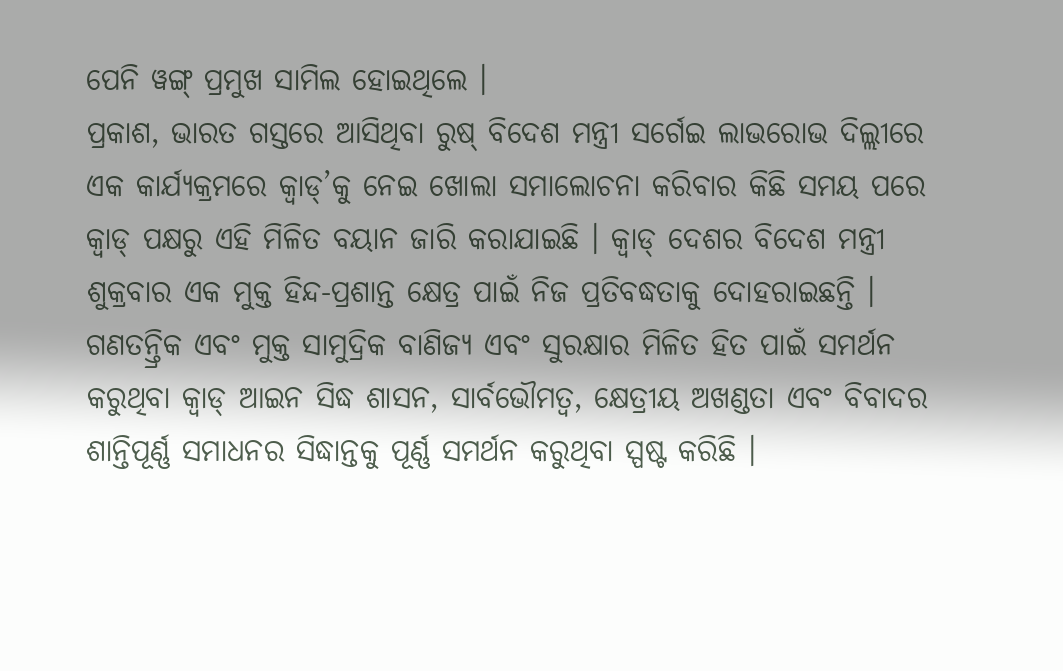ପେନି ୱଙ୍ଗ୍ ପ୍ରମୁଖ ସାମିଲ ହୋଇଥିଲେ ।
ପ୍ରକାଶ, ଭାରତ ଗସ୍ତରେ ଆସିଥିବା ରୁଷ୍ ବିଦେଶ ମନ୍ତ୍ରୀ ସର୍ଗେଇ ଲାଭରୋଭ ଦିଲ୍ଲୀରେ ଏକ କାର୍ଯ୍ୟକ୍ରମରେ କ୍ୱାଡ୍’କୁ ନେଇ ଖୋଲା ସମାଲୋଚନା କରିବାର କିଛି ସମୟ ପରେ କ୍ୱାଡ୍ ପକ୍ଷରୁ ଏହି ମିଳିତ ବୟାନ ଜାରି କରାଯାଇଛି । କ୍ୱାଡ୍ ଦେଶର ବିଦେଶ ମନ୍ତ୍ରୀ ଶୁକ୍ରବାର ଏକ ମୁକ୍ତ ହିନ୍ଦ-ପ୍ରଶାନ୍ତ କ୍ଷେତ୍ର ପାଇଁ ନିଜ ପ୍ରତିବଦ୍ଧତାକୁ ଦୋହରାଇଛନ୍ତି । ଗଣତନ୍ତ୍ରିକ ଏବଂ ମୁକ୍ତ ସାମୁଦ୍ରିକ ବାଣିଜ୍ୟ ଏବଂ ସୁରକ୍ଷାର ମିଳିତ ହିତ ପାଇଁ ସମର୍ଥନ କରୁଥିବା କ୍ୱାଡ୍ ଆଇନ ସିଦ୍ଧ ଶାସନ, ସାର୍ବଭୌମତ୍ୱ, କ୍ଷେତ୍ରୀୟ ଅଖଣ୍ଡତା ଏବଂ ବିବାଦର ଶାନ୍ତିପୂର୍ଣ୍ଣ ସମାଧନର ସିଦ୍ଧାନ୍ତକୁ ପୂର୍ଣ୍ଣ ସମର୍ଥନ କରୁଥିବା ସ୍ପଷ୍ଟ କରିଛି ।